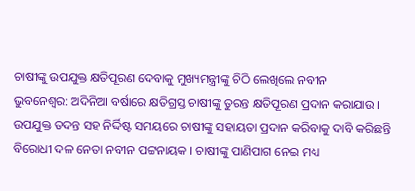ଚାଷୀଙ୍କୁ ଉପଯୁକ୍ତ କ୍ଷତିପୂରଣ ଦେବାକୁ ମୁଖ୍ୟମନ୍ତ୍ରୀଙ୍କୁ ଚିଠି ଲେଖିଲେ ନବୀନ
ଭୁବନେଶ୍ବର: ଅଦିନିଆ ବର୍ଷାରେ କ୍ଷତିଗ୍ରସ୍ତ ଚାଷୀଙ୍କୁ ତୁରନ୍ତ କ୍ଷତିପୂରଣ ପ୍ରଦାନ କରାଯାଉ । ଉପଯୁକ୍ତ ତଦନ୍ତ ସହ ନିର୍ଦ୍ଦିଷ୍ଟ ସମୟରେ ଚାଷୀଙ୍କୁ ସହାୟତା ପ୍ରଦାନ କରିବାକୁ ଦାବି କରିଛନ୍ତି ବିରୋଧୀ ଦଳ ନେତା ନବୀନ ପଟ୍ଟନାୟକ । ଚାଷୀଙ୍କୁ ପାଣିପାଗ ନେଇ ମଧ୍ୟ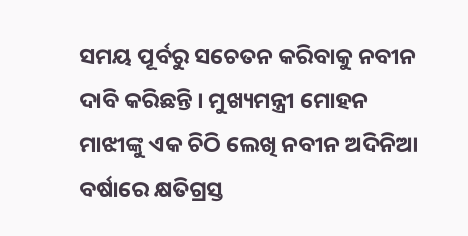ସମୟ ପୂର୍ବରୁ ସଚେତନ କରିବାକୁ ନବୀନ ଦାବି କରିଛନ୍ତି । ମୁଖ୍ୟମନ୍ତ୍ରୀ ମୋହନ ମାଝୀଙ୍କୁ ଏକ ଚିଠି ଲେଖି ନବୀନ ଅଦିନିଆ ବର୍ଷାରେ କ୍ଷତିଗ୍ରସ୍ତ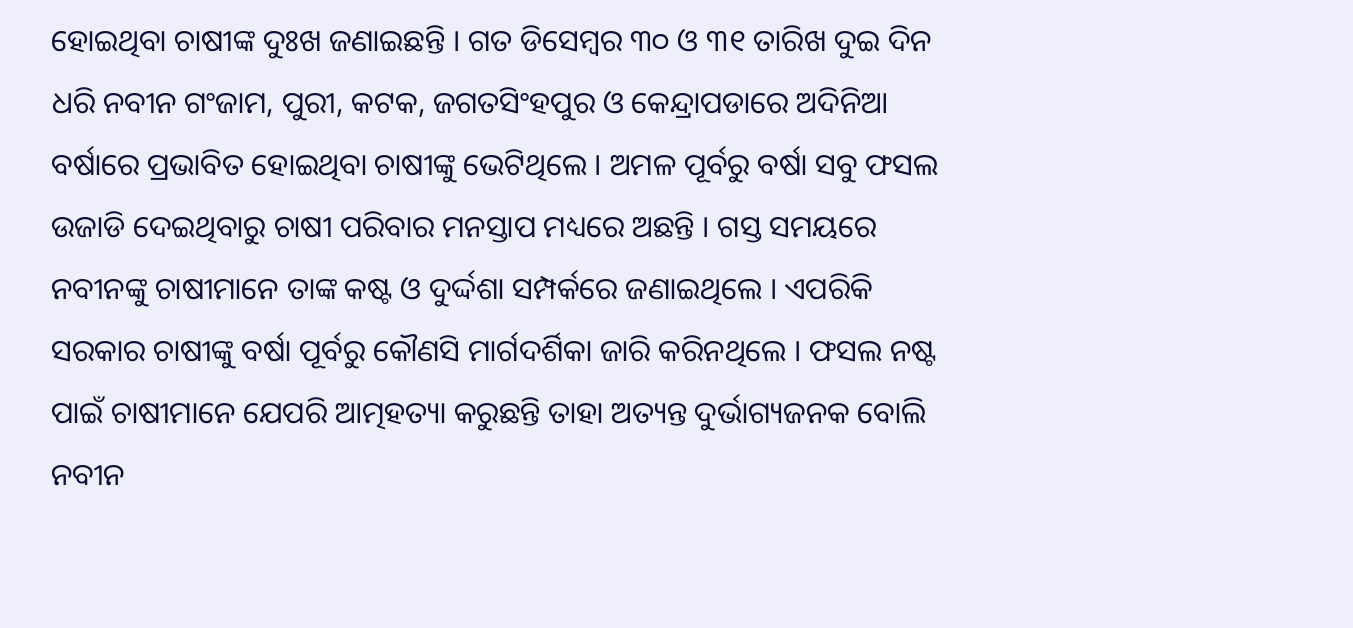ହୋଇଥିବା ଚାଷୀଙ୍କ ଦୁଃଖ ଜଣାଇଛନ୍ତି । ଗତ ଡିସେମ୍ବର ୩୦ ଓ ୩୧ ତାରିଖ ଦୁଇ ଦିନ ଧରି ନବୀନ ଗଂଜାମ, ପୁରୀ, କଟକ, ଜଗତସିଂହପୁର ଓ କେନ୍ଦ୍ରାପଡାରେ ଅଦିନିଆ ବର୍ଷାରେ ପ୍ରଭାବିତ ହୋଇଥିବା ଚାଷୀଙ୍କୁ ଭେଟିଥିଲେ । ଅମଳ ପୂର୍ବରୁ ବର୍ଷା ସବୁ ଫସଲ ଉଜାଡି ଦେଇଥିବାରୁ ଚାଷୀ ପରିବାର ମନସ୍ତାପ ମଧ୍ୟରେ ଅଛନ୍ତି । ଗସ୍ତ ସମୟରେ ନବୀନଙ୍କୁ ଚାଷୀମାନେ ତାଙ୍କ କଷ୍ଟ ଓ ଦୁର୍ଦ୍ଦଶା ସମ୍ପର୍କରେ ଜଣାଇଥିଲେ । ଏପରିକି ସରକାର ଚାଷୀଙ୍କୁ ବର୍ଷା ପୂର୍ବରୁ କୌଣସି ମାର୍ଗଦର୍ଶିକା ଜାରି କରିନଥିଲେ । ଫସଲ ନଷ୍ଟ ପାଇଁ ଚାଷୀମାନେ ଯେପରି ଆତ୍ମହତ୍ୟା କରୁଛନ୍ତି ତାହା ଅତ୍ୟନ୍ତ ଦୁର୍ଭାଗ୍ୟଜନକ ବୋଲି ନବୀନ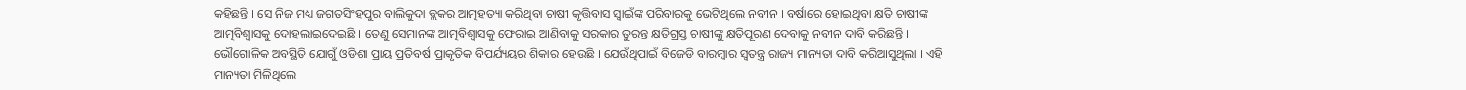କହିଛନ୍ତି । ସେ ନିଜ ମଧ୍ୟ ଜଗତସିଂହପୁର ବାଲିକୁଦା ବ୍ଲକର ଆତ୍ମହତ୍ୟା କରିଥିବା ଚାଷୀ କୃତ୍ତିବାସ ସ୍ବାଇଁଙ୍କ ପରିବାରକୁ ଭେଟିଥିଲେ ନବୀନ । ବର୍ଷାରେ ହୋଇଥିବା କ୍ଷତି ଚାଷୀଙ୍କ ଆତ୍ମବିଶ୍ବାସକୁ ଦୋହଲାଇଦେଇଛି । ତେଣୁ ସେମାନଙ୍କ ଆତ୍ମବିଶ୍ବାସକୁ ଫେରାଇ ଆଣିବାକୁ ସରକାର ତୁରନ୍ତ କ୍ଷତିଗ୍ରସ୍ତ ଚାଷୀଙ୍କୁ କ୍ଷତିପୂରଣ ଦେବାକୁ ନବୀନ ଦାବି କରିଛନ୍ତି । ଭୌଗୋଳିକ ଅବସ୍ଥିତି ଯୋଗୁଁ ଓଡିଶା ପ୍ରାୟ ପ୍ରତିବର୍ଷ ପ୍ରାକୃତିକ ବିପର୍ଯ୍ୟୟର ଶିକାର ହେଉଛି । ଯେଉଁଥିପାଇଁ ବିଜେଡି ବାରମ୍ବାର ସ୍ବତନ୍ତ୍ର ରାଜ୍ୟ ମାନ୍ୟତା ଦାବି କରିଆସୁଥିଲା । ଏହି ମାନ୍ୟତା ମିଳିଥିଲେ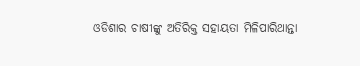ଓଡିଶାର ଚାଷୀଙ୍କୁ ଅତିରିକ୍ତ ସହାୟତା ମିଳିପାରିଥାନ୍ତା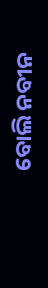ବୋଲି ନବୀନ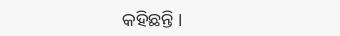କହିଛନ୍ତି ।